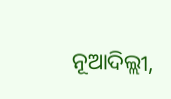ନୂଆଦିଲ୍ଲୀ,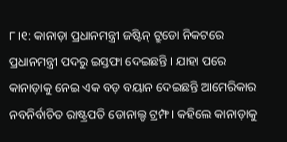୮।୧: କାନାଡ଼ା ପ୍ରଧାନମନ୍ତ୍ରୀ ଜଷ୍ଟିନ୍ ଟ୍ରୁଡୋ ନିକଟରେ ପ୍ରଧାନମନ୍ତ୍ରୀ ପଦରୁ ଇସ୍ତଫା ଦେଇଛନ୍ତି । ଯାହା ପରେ କାନାଡ଼ାକୁ ନେଇ ଏକ ବଡ଼ ବୟାନ ଦେଇଛନ୍ତି ଆମେରିକାର ନବନିର୍ବାଚିତ ରାଷ୍ଟ୍ରପତି ଡୋନାଲ୍ଡ ଟ୍ରମ୍ଫ । କହିଲେ କାନାଡ଼ାକୁ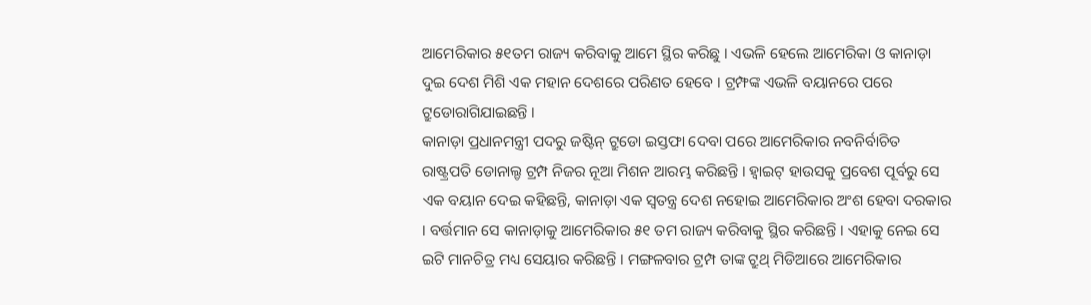ଆମେରିକାର ୫୧ତମ ରାଜ୍ୟ କରିବାକୁ ଆମେ ସ୍ଥିର କରିଛୁ । ଏଭଳି ହେଲେ ଆମେରିକା ଓ କାନାଡ଼ା ଦୁଇ ଦେଶ ମିଶି ଏକ ମହାନ ଦେଶରେ ପରିଣତ ହେବେ । ଟ୍ରମ୍ଫଙ୍କ ଏଭଳି ବୟାନରେ ପରେ ଟ୍ରୁଡୋରାଗିଯାଇଛନ୍ତି ।
କାନାଡ଼ା ପ୍ରଧାନମନ୍ତ୍ରୀ ପଦରୁ ଜଷ୍ଟିନ୍ ଟ୍ରୁଡୋ ଇସ୍ତଫା ଦେବା ପରେ ଆମେରିକାର ନବନିର୍ବାଚିତ ରାଷ୍ଟ୍ରପତି ଡୋନାଲ୍ଡ ଟ୍ରମ୍ପ ନିଜର ନୂଆ ମିଶନ ଆରମ୍ଭ କରିଛନ୍ତି । ହ୍ୱାଇଟ୍ ହାଉସକୁ ପ୍ରବେଶ ପୂର୍ବରୁ ସେ ଏକ ବୟାନ ଦେଇ କହିଛନ୍ତି, କାନାଡ଼ା ଏକ ସ୍ୱତନ୍ତ୍ର ଦେଶ ନହୋଇ ଆମେରିକାର ଅଂଶ ହେବା ଦରକାର । ବର୍ତ୍ତମାନ ସେ କାନାଡ଼ାକୁ ଆମେରିକାର ୫୧ ତମ ରାଜ୍ୟ କରିବାକୁ ସ୍ଥିର କରିଛନ୍ତି । ଏହାକୁ ନେଇ ସେ ଇଟି ମାନଚିତ୍ର ମଧ୍ୟ ସେୟାର କରିଛନ୍ତି । ମଙ୍ଗଳବାର ଟ୍ରମ୍ପ ତାଙ୍କ ଟ୍ରୁଥ୍ ମିଡିଆରେ ଆମେରିକାର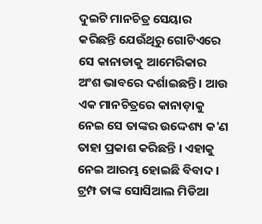ଦୁଇଟି ମାନଚିତ୍ର ସେୟାର କରିଛନ୍ତି ଯେଉଁଥିରୁ ଗୋଟିଏରେ ସେ କାନାଡାକୁ ଆମେରିକାର ଅଂଶ ଭାବରେ ଦର୍ଶାଇଛନ୍ତି । ଆଉ ଏକ ମାନଚିତ୍ରରେ କାନାଡ଼ାକୁ ନେଇ ସେ ତାଙ୍କର ଉଦ୍ଦେଶ୍ୟ କ'ଣ ତାହା ପ୍ରକାଶ କରିଛନ୍ତି । ଏହାକୁ ନେଇ ଆରମ୍ଭ ହୋଇଛି ବିବାଦ । ଟ୍ରମ୍ପ ତାଙ୍କ ସୋସିଆଲ ମିଡିଆ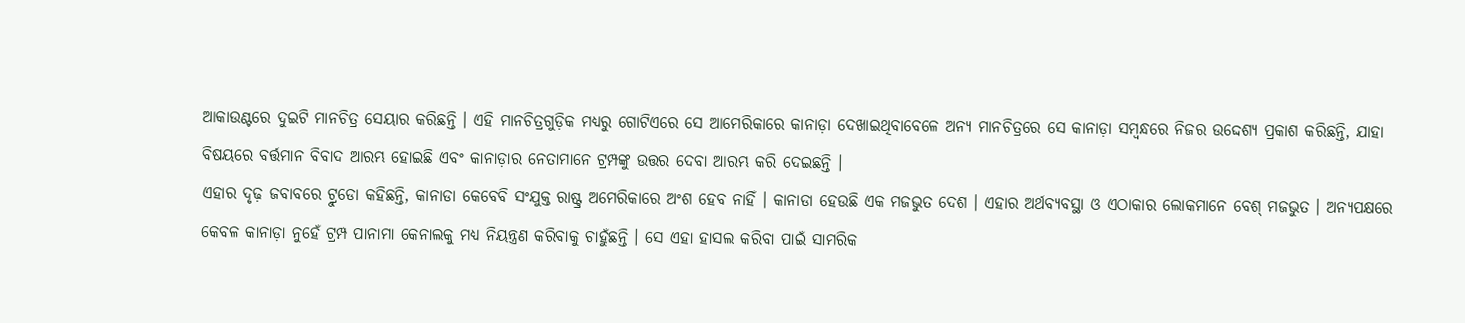ଆକାଉଣ୍ଟରେ ଦୁଇଟି ମାନଚିତ୍ର ସେୟାର କରିଛନ୍ତି । ଏହି ମାନଚିତ୍ରଗୁଡ଼ିକ ମଧ୍ୟରୁ ଗୋଟିଏରେ ସେ ଆମେରିକାରେ କାନାଡ଼ା ଦେଖାଇଥିବାବେଳେ ଅନ୍ୟ ମାନଚିତ୍ରରେ ସେ କାନାଡ଼ା ସମ୍ବନ୍ଧରେ ନିଜର ଉଦ୍ଦେଶ୍ୟ ପ୍ରକାଶ କରିଛନ୍ତି, ଯାହା ବିଷୟରେ ବର୍ତ୍ତମାନ ବିବାଦ ଆରମ୍ଭ ହୋଇଛି ଏବଂ କାନାଡ଼ାର ନେତାମାନେ ଟ୍ରମ୍ପଙ୍କୁ ଉତ୍ତର ଦେବା ଆରମ୍ଭ କରି ଦେଇଛନ୍ତି ।
ଏହାର ଦୃଢ଼ ଜବାବରେ ଟ୍ରୁଡୋ କହିଛନ୍ତି, କାନାଡା କେବେବି ସଂଯୁକ୍ତ ରାଷ୍ଟ୍ର ଅମେରିକାରେ ଅଂଶ ହେବ ନାହିଁ । କାନାଡା ହେଉଛି ଏକ ମଜଭୁତ ଦେଶ । ଏହାର ଅର୍ଥବ୍ୟବସ୍ଥା ଓ ଏଠାକାର ଲୋକମାନେ ବେଶ୍ ମଜଭୁତ । ଅନ୍ୟପକ୍ଷରେ କେବଳ କାନାଡ଼ା ନୁହେଁ ଟ୍ରମ୍ପ ପାନାମା କେନାଲକୁ ମଧ୍ୟ ନିୟନ୍ତ୍ରଣ କରିବାକୁ ଚାହୁଁଛନ୍ତି । ସେ ଏହା ହାସଲ କରିବା ପାଇଁ ସାମରିକ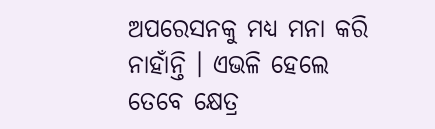ଅପରେସନକୁ ମଧ୍ୟ ମନା କରି ନାହାଁନ୍ତି । ଏଭଳି ହେଲେ ତେବେ କ୍ଷେତ୍ର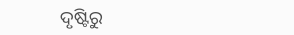ଦୃଷ୍ଟିରୁ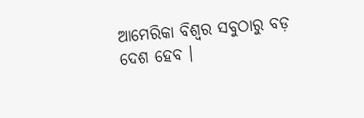ଆମେରିକା ବିଶ୍ୱର ସବୁଠାରୁ ବଡ଼ ଦେଶ ହେବ ।